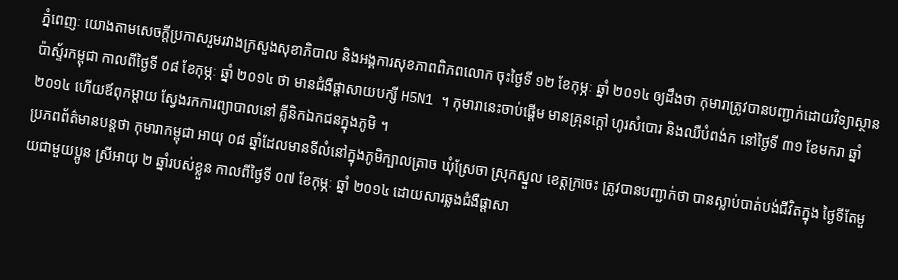ភ្នំពេញៈ យោងតាមសេចក្តីប្រកាសរួមរវាងក្រសួងសុខាភិបាល និងអង្គការសុខភាពពិភពលោក ចុះថ្ងៃទី ១២ ខែកុម្ភៈ ឆ្នាំ ២០១៤ ឲ្យដឹងថា កុមារាត្រូវបានបញ្ជាក់ដោយវិទ្យាស្ថានប៉ាស្ទ័រកម្ពុជា កាលពីថ្ងៃទី ០៨ ខែកុម្ភៈ ឆ្នាំ ២០១៤ ថា មានជំងឺផ្តាសាយបក្សី H5N1 ។ កុមារានេះចាប់ផ្តើម មានគ្រុនក្តៅ ហូរសំបោរ និងឈឺបំពង់ក នៅថ្ងៃទី ៣១ ខែមករា ឆ្នាំ ២០១៤ ហើយឪពុកម្តាយ ស្វែងរកការព្យាបាលនៅ គ្លីនិកឯកជនក្នុងភូមិ ។
ប្រភពព័ត៌មានបន្តថា កុមារាកម្ពុជា អាយុ ០៨ ឆ្នាំដែលមានទីលំនៅក្នុងភូមិក្បាលត្រាច ឃុំស្រែចា ស្រុកស្នួល ខេត្តក្រចេះ ត្រូវបានបញ្ជាក់ថា បានស្លាប់បាត់បង់ជីវិតក្នុង ថ្ងៃទីតែមួយជាមួយប្អូន ស្រីអាយុ ២ ឆ្នាំរបស់ខ្លួន កាលពីថ្ងៃទី ០៧ ខែកុម្ភៈ ឆ្នាំ ២០១៤ ដោយសារឆ្លងជំងឺផ្តាសា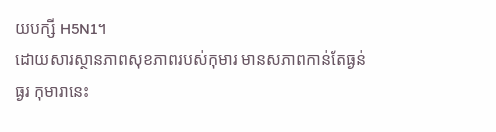យបក្សី H5N1។
ដោយសារស្ថានភាពសុខភាពរបស់កុមារ មានសភាពកាន់តែធ្ងន់ធ្ងរ កុមារានេះ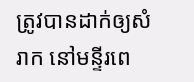ត្រូវបានដាក់ឲ្យសំរាក នៅមន្ទីរពេ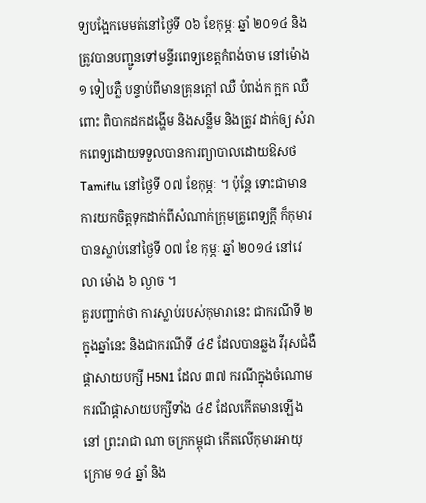ទ្យបង្អែកមេមត់នៅថ្ងៃទី ០៦ ខែកុម្ភៈ ឆ្នាំ ២០១៤ និងត្រូវបានបញ្ជូនទៅមន្ទីរពេទ្យខេត្តកំពង់ចាម នៅម៉ោង ១ ទៀបភ្លឺ បន្ទាប់ពីមានគ្រុនក្តៅ ឈឺ បំពង់ក ក្អក ឈឺពោះ ពិបាកដកដង្ហើម និងសន្លឹម និងត្រូវ ដាក់ឲ្យ សំរាកពេទ្យដោយទទួលបានការព្យាបាលដោយឱសថ Tamiflu នៅថ្ងៃទី ០៧ ខែកុម្ភៈ ។ ប៉ុន្តែ ទោះជាមានការយកចិត្តទុកដាក់ពីសំណាក់ក្រុមគ្រូពេទ្យក្តី ក៏កុមារបានស្លាប់នៅថ្ងៃទី ០៧ ខែ កុម្ភៈ ឆ្នាំ ២០១៤ នៅវេលា ម៉ោង ៦ ល្ងាច ។
គួរបញ្ជាក់ថា ការស្លាប់របស់កុមារានេះ ជាករណីទី ២ ក្នុងឆ្នាំនេះ និងជាករណីទី ៤៩ ដែលបានឆ្លង វីរុសជំងឺផ្តាសាយបក្សី H5N1 ដែល ៣៧ ករណីក្នុងចំណោមករណីផ្តាសាយបក្សីទាំង ៤៩ ដែលកើតមានឡើងនៅ ព្រះរាជា ណា ចក្រកម្ពុជា កើតលើកុមារអាយុក្រោម ១៤ ឆ្នាំ និង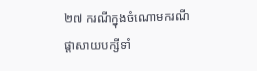២៧ ករណីក្នុងចំណោមករណីផ្តាសាយបក្សីទាំ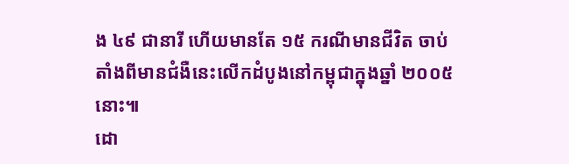ង ៤៩ ជានារី ហើយមានតែ ១៥ ករណីមានជីវិត ចាប់តាំងពីមានជំងឺនេះលើកដំបូងនៅកម្ពុជាក្នុងឆ្នាំ ២០០៥ នោះ៕
ដោ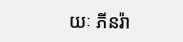យៈ ភីនរ៉ា